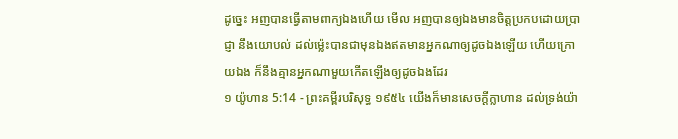ដូច្នេះ អញបានធ្វើតាមពាក្យឯងហើយ មើល អញបានឲ្យឯងមានចិត្តប្រកបដោយប្រាជ្ញា នឹងយោបល់ ដល់ម៉្លេះបានជាមុនឯងឥតមានអ្នកណាឲ្យដូចឯងឡើយ ហើយក្រោយឯង ក៏នឹងគ្មានអ្នកណាមួយកើតឡើងឲ្យដូចឯងដែរ
១ យ៉ូហាន 5:14 - ព្រះគម្ពីរបរិសុទ្ធ ១៩៥៤ យើងក៏មានសេចក្ដីក្លាហាន ដល់ទ្រង់យ៉ា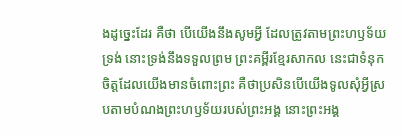ងដូច្នេះដែរ គឺថា បើយើងនឹងសូមអ្វី ដែលត្រូវតាមព្រះហឫទ័យទ្រង់ នោះទ្រង់នឹងទទួលព្រម ព្រះគម្ពីរខ្មែរសាកល នេះជាទំនុកចិត្តដែលយើងមានចំពោះព្រះ គឺថាប្រសិនបើយើងទូលសុំអ្វីស្របតាមបំណងព្រះហឫទ័យរបស់ព្រះអង្គ នោះព្រះអង្គ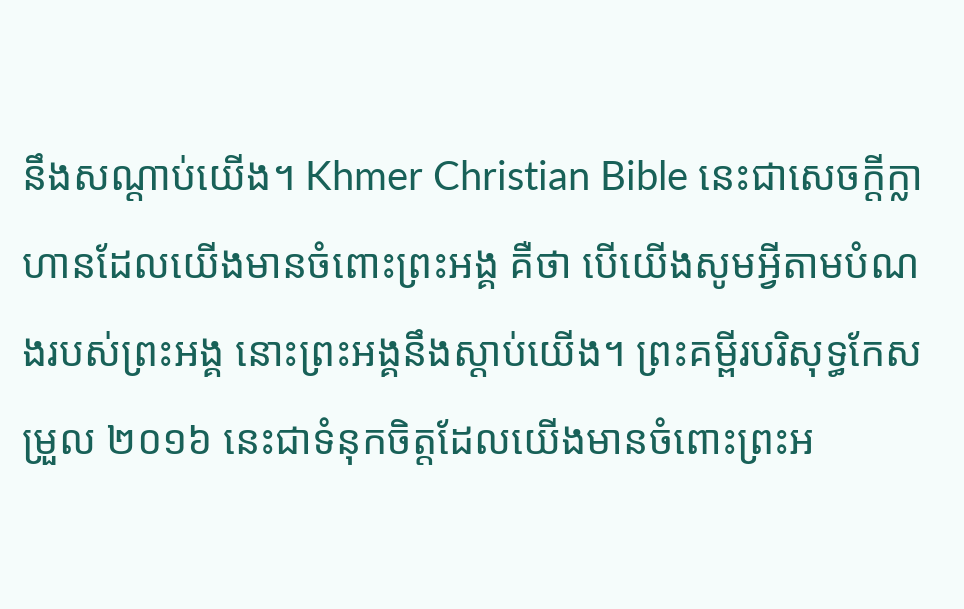នឹងសណ្ដាប់យើង។ Khmer Christian Bible នេះជាសេចក្ដីក្លាហានដែលយើងមានចំពោះព្រះអង្គ គឺថា បើយើងសូមអ្វីតាមបំណងរបស់ព្រះអង្គ នោះព្រះអង្គនឹងស្ដាប់យើង។ ព្រះគម្ពីរបរិសុទ្ធកែសម្រួល ២០១៦ នេះជាទំនុកចិត្តដែលយើងមានចំពោះព្រះអ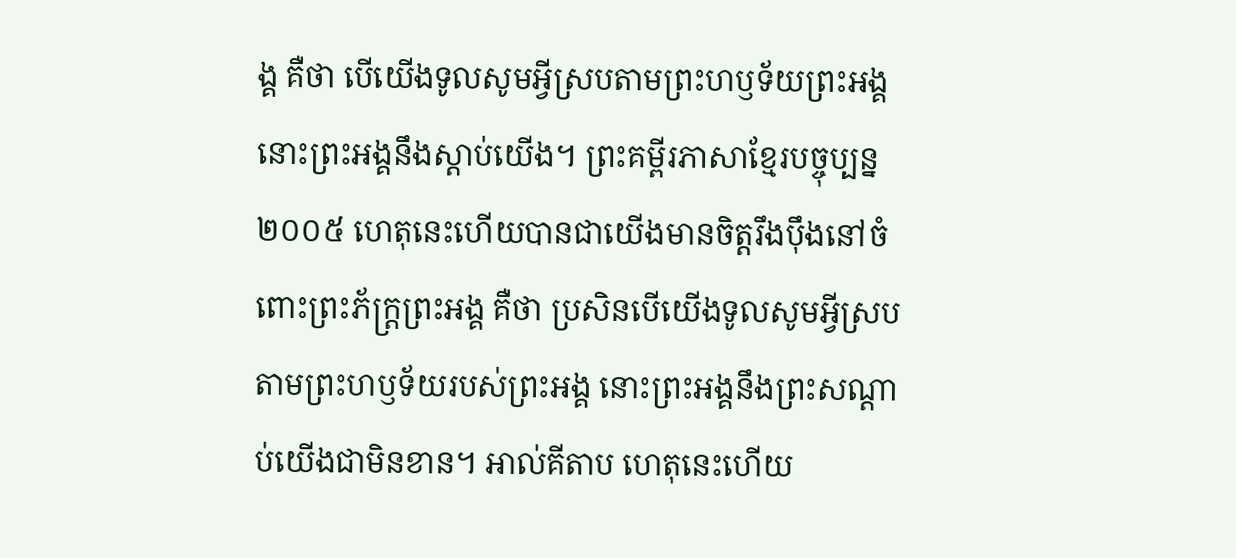ង្គ គឺថា បើយើងទូលសូមអ្វីស្របតាមព្រះហឫទ័យព្រះអង្គ នោះព្រះអង្គនឹងស្តាប់យើង។ ព្រះគម្ពីរភាសាខ្មែរបច្ចុប្បន្ន ២០០៥ ហេតុនេះហើយបានជាយើងមានចិត្តរឹងប៉ឹងនៅចំពោះព្រះភ័ក្ត្រព្រះអង្គ គឺថា ប្រសិនបើយើងទូលសូមអ្វីស្របតាមព្រះហឫទ័យរបស់ព្រះអង្គ នោះព្រះអង្គនឹងព្រះសណ្ដាប់យើងជាមិនខាន។ អាល់គីតាប ហេតុនេះហើយ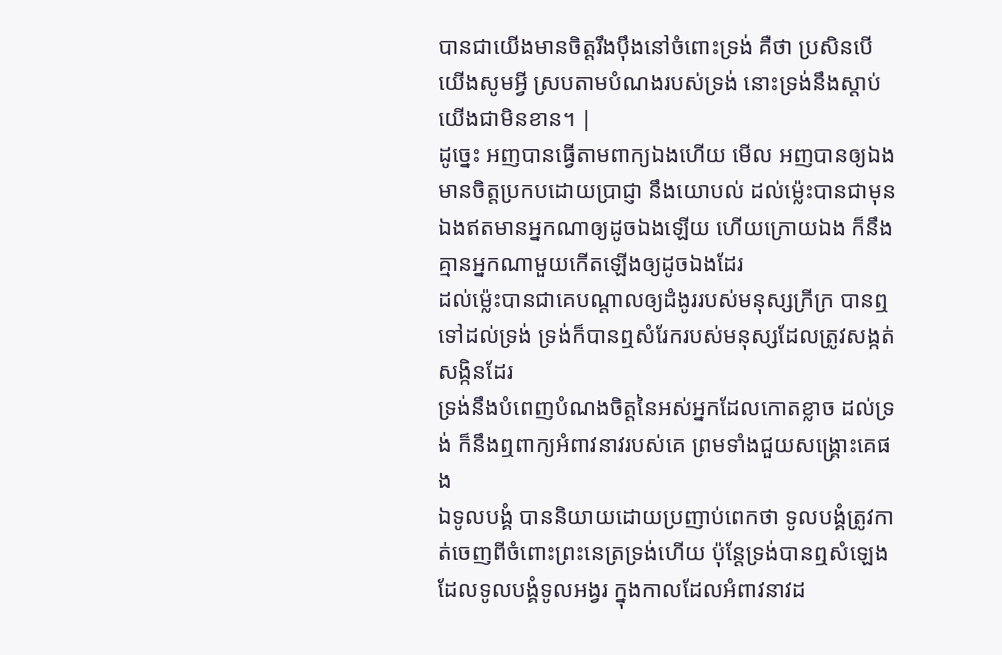បានជាយើងមានចិត្ដរឹងប៉ឹងនៅចំពោះទ្រង់ គឺថា ប្រសិនបើយើងសូមអ្វី ស្របតាមបំណងរបស់ទ្រង់ នោះទ្រង់នឹងស្តាប់យើងជាមិនខាន។ |
ដូច្នេះ អញបានធ្វើតាមពាក្យឯងហើយ មើល អញបានឲ្យឯងមានចិត្តប្រកបដោយប្រាជ្ញា នឹងយោបល់ ដល់ម៉្លេះបានជាមុនឯងឥតមានអ្នកណាឲ្យដូចឯងឡើយ ហើយក្រោយឯង ក៏នឹងគ្មានអ្នកណាមួយកើតឡើងឲ្យដូចឯងដែរ
ដល់ម៉្លេះបានជាគេបណ្តាលឲ្យដំងូររបស់មនុស្សក្រីក្រ បានឮទៅដល់ទ្រង់ ទ្រង់ក៏បានឮសំរែករបស់មនុស្សដែលត្រូវសង្កត់សង្កិនដែរ
ទ្រង់នឹងបំពេញបំណងចិត្តនៃអស់អ្នកដែលកោតខ្លាច ដល់ទ្រង់ ក៏នឹងឮពាក្យអំពាវនាវរបស់គេ ព្រមទាំងជួយសង្គ្រោះគេផង
ឯទូលបង្គំ បាននិយាយដោយប្រញាប់ពេកថា ទូលបង្គំត្រូវកាត់ចេញពីចំពោះព្រះនេត្រទ្រង់ហើយ ប៉ុន្តែទ្រង់បានឮសំឡេងដែលទូលបង្គំទូលអង្វរ ក្នុងកាលដែលអំពាវនាវដ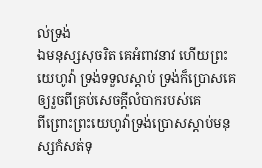ល់ទ្រង់
ឯមនុស្សសុចរិត គេអំពាវនាវ ហើយព្រះយេហូវ៉ា ទ្រង់ទទួលស្តាប់ ទ្រង់ក៏ប្រោសគេឲ្យរួចពីគ្រប់សេចក្ដីលំបាករបស់គេ
ពីព្រោះព្រះយេហូវ៉ាទ្រង់ប្រោសស្តាប់មនុស្សកំសត់ទុ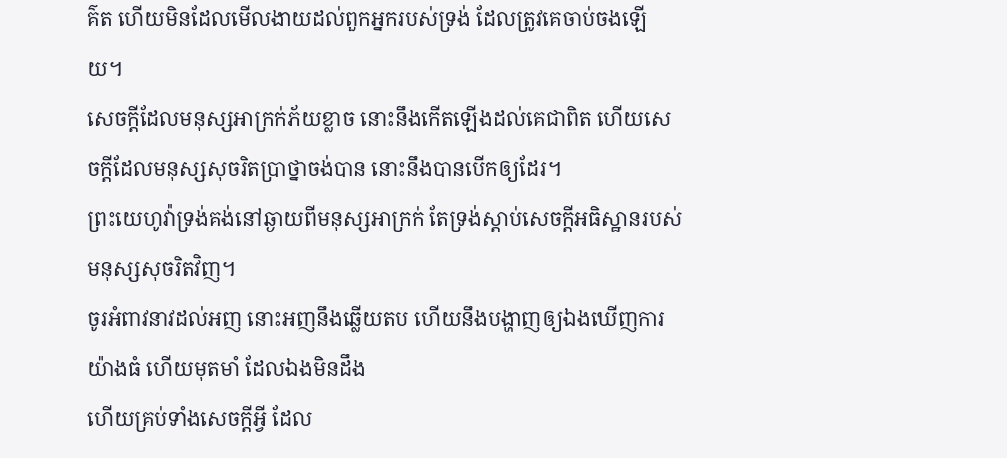គ៌ត ហើយមិនដែលមើលងាយដល់ពួកអ្នករបស់ទ្រង់ ដែលត្រូវគេចាប់ចងឡើយ។
សេចក្ដីដែលមនុស្សអាក្រក់ភ័យខ្លាច នោះនឹងកើតឡើងដល់គេជាពិត ហើយសេចក្ដីដែលមនុស្សសុចរិតប្រាថ្នាចង់បាន នោះនឹងបានបើកឲ្យដែរ។
ព្រះយេហូវ៉ាទ្រង់គង់នៅឆ្ងាយពីមនុស្សអាក្រក់ តែទ្រង់ស្តាប់សេចក្ដីអធិស្ឋានរបស់មនុស្សសុចរិតវិញ។
ចូរអំពាវនាវដល់អញ នោះអញនឹងឆ្លើយតប ហើយនឹងបង្ហាញឲ្យឯងឃើញការយ៉ាងធំ ហើយមុតមាំ ដែលឯងមិនដឹង
ហើយគ្រប់ទាំងសេចក្ដីអ្វី ដែល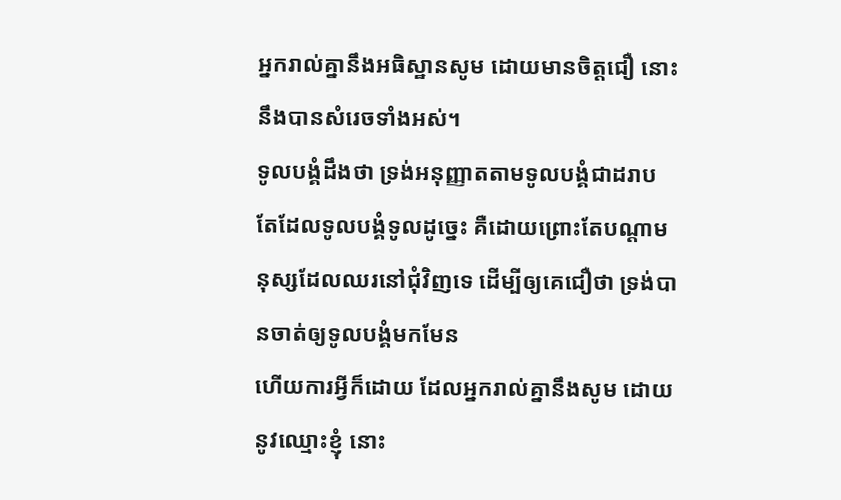អ្នករាល់គ្នានឹងអធិស្ឋានសូម ដោយមានចិត្តជឿ នោះនឹងបានសំរេចទាំងអស់។
ទូលបង្គំដឹងថា ទ្រង់អនុញ្ញាតតាមទូលបង្គំជាដរាប តែដែលទូលបង្គំទូលដូច្នេះ គឺដោយព្រោះតែបណ្តាមនុស្សដែលឈរនៅជុំវិញទេ ដើម្បីឲ្យគេជឿថា ទ្រង់បានចាត់ឲ្យទូលបង្គំមកមែន
ហើយការអ្វីក៏ដោយ ដែលអ្នករាល់គ្នានឹងសូម ដោយនូវឈ្មោះខ្ញុំ នោះ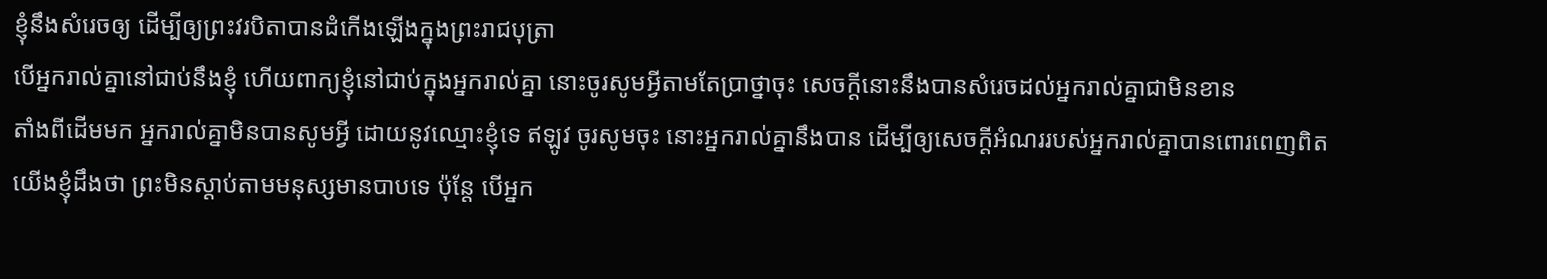ខ្ញុំនឹងសំរេចឲ្យ ដើម្បីឲ្យព្រះវរបិតាបានដំកើងឡើងក្នុងព្រះរាជបុត្រា
បើអ្នករាល់គ្នានៅជាប់នឹងខ្ញុំ ហើយពាក្យខ្ញុំនៅជាប់ក្នុងអ្នករាល់គ្នា នោះចូរសូមអ្វីតាមតែប្រាថ្នាចុះ សេចក្ដីនោះនឹងបានសំរេចដល់អ្នករាល់គ្នាជាមិនខាន
តាំងពីដើមមក អ្នករាល់គ្នាមិនបានសូមអ្វី ដោយនូវឈ្មោះខ្ញុំទេ ឥឡូវ ចូរសូមចុះ នោះអ្នករាល់គ្នានឹងបាន ដើម្បីឲ្យសេចក្ដីអំណររបស់អ្នករាល់គ្នាបានពោរពេញពិត
យើងខ្ញុំដឹងថា ព្រះមិនស្តាប់តាមមនុស្សមានបាបទេ ប៉ុន្តែ បើអ្នក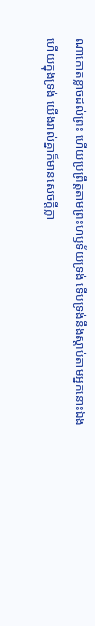ណាកោតខ្លាចដល់ព្រះ ហើយប្រព្រឹត្តតាមព្រះហឫទ័យទ្រង់ ទើបទ្រង់នឹងស្តាប់តាមអ្នកនោះឯង
ហើយក្នុងទ្រង់ យើងរាល់គ្នាក៏មានសេចក្ដីក្លា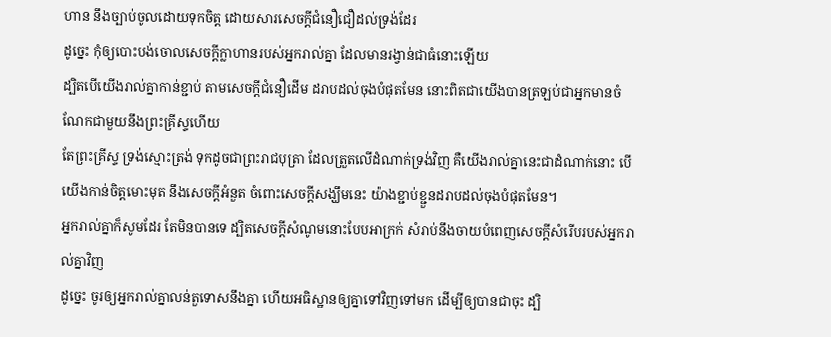ហាន នឹងច្បាប់ចូលដោយទុកចិត្ត ដោយសារសេចក្ដីជំនឿជឿដល់ទ្រង់ដែរ
ដូច្នេះ កុំឲ្យបោះបង់ចោលសេចក្ដីក្លាហានរបស់អ្នករាល់គ្នា ដែលមានរង្វាន់ជាធំនោះឡើយ
ដ្បិតបើយើងរាល់គ្នាកាន់ខ្ជាប់ តាមសេចក្ដីជំនឿដើម ដរាបដល់ចុងបំផុតមែន នោះពិតជាយើងបានត្រឡប់ជាអ្នកមានចំណែកជាមួយនឹងព្រះគ្រីស្ទហើយ
តែព្រះគ្រីស្ទ ទ្រង់ស្មោះត្រង់ ទុកដូចជាព្រះរាជបុត្រា ដែលត្រួតលើដំណាក់ទ្រង់វិញ គឺយើងរាល់គ្នានេះជាដំណាក់នោះ បើយើងកាន់ចិត្តមោះមុត នឹងសេចក្ដីអំនួត ចំពោះសេចក្ដីសង្ឃឹមនេះ យ៉ាងខ្ជាប់ខ្ជួនដរាបដល់ចុងបំផុតមែន។
អ្នករាល់គ្នាក៏សូមដែរ តែមិនបានទេ ដ្បិតសេចក្ដីសំណូមនោះបែបអាក្រក់ សំរាប់នឹងចាយបំពេញសេចក្ដីសំរើបរបស់អ្នករាល់គ្នាវិញ
ដូច្នេះ ចូរឲ្យអ្នករាល់គ្នាលន់តួទោសនឹងគ្នា ហើយអធិស្ឋានឲ្យគ្នាទៅវិញទៅមក ដើម្បីឲ្យបានជាចុះ ដ្បិ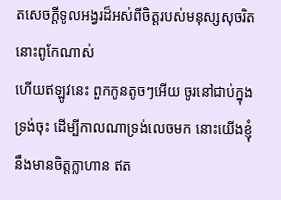តសេចក្ដីទូលអង្វរដ៏អស់ពីចិត្តរបស់មនុស្សសុចរិត នោះពូកែណាស់
ហើយឥឡូវនេះ ពួកកូនតូចៗអើយ ចូរនៅជាប់ក្នុងទ្រង់ចុះ ដើម្បីកាលណាទ្រង់លេចមក នោះយើងខ្ញុំនឹងមានចិត្តក្លាហាន ឥត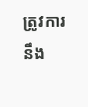ត្រូវការនឹង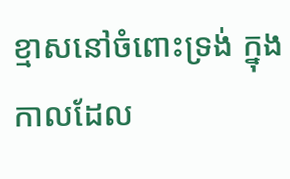ខ្មាសនៅចំពោះទ្រង់ ក្នុងកាលដែល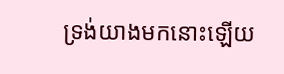ទ្រង់យាងមកនោះឡើយ